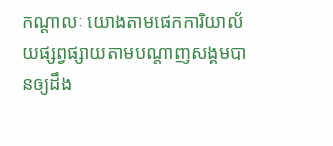កណ្ដាលៈ យោងតាមផេកការិយាល័យផ្សព្វផ្សាយតាមបណ្តាញសង្គមបានឲ្យដឹង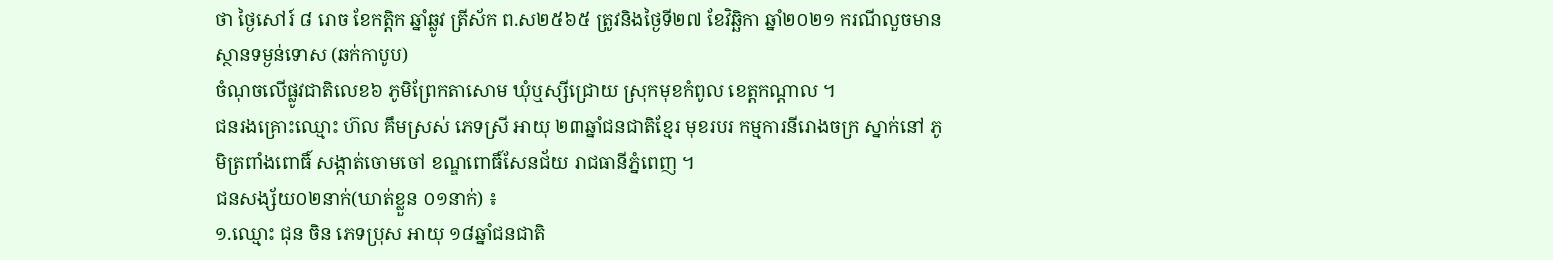ថា ថ្ងៃសៅរ៍ ៨ រោច ខែកត្ដិក ឆ្នាំឆ្លូវ ត្រីស័ក ព.ស២៥៦៥ ត្រូវនិងថ្ងៃទី២៧ ខែវិឆ្ឆិកា ឆ្នាំ២០២១ ករណីលួចមានស្ថានទម្ងន់ទោស (ឆក់កាបូប)
ចំណុចលើផ្លូវជាតិលេខ៦ ភូមិព្រែកតាសោម ឃុំឬស្សីជ្រោយ ស្រុកមុខកំពូល ខេត្តកណ្ដាល ។
ជនរងគ្រោះឈ្មោះ ហ៊ល គឹមស្រស់ ភេទស្រី អាយុ ២៣ឆ្នាំជនជាតិខ្មែរ មុខរបរ កម្មការនីរោងចក្រ ស្នាក់នៅ ភូមិត្រពាំងពោធិ៍ សង្កាត់ចោមចៅ ខណ្ឌពោធិ៍សែនជ័យ រាជធានីភ្នំពេញ ។
ជនសង្ស័យ០២នាក់(ឃាត់ខ្លួន ០១នាក់) ៖
១.ឈ្មោះ ជុន ចិន ភេទប្រុស អាយុ ១៨ឆ្នាំជនជាតិ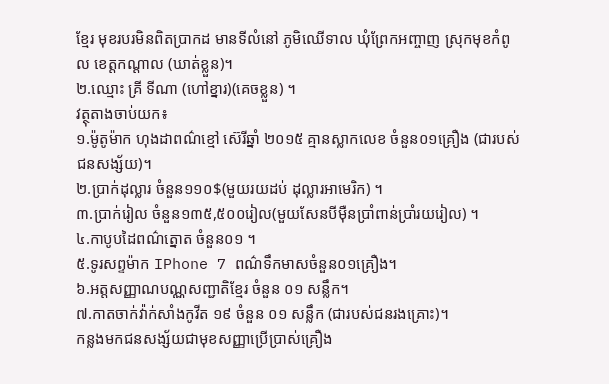ខ្មែរ មុខរបរមិនពិតប្រាកដ មានទីលំនៅ ភូមិឈើទាល ឃុំព្រែកអញ្ចាញ ស្រុកមុខកំពូល ខេត្តកណ្ដាល (ឃាត់ខ្លួន)។
២.ឈ្មោះ គ្រី ទីណា (ហៅខ្នារ)(គេចខ្លួន) ។
វត្ថុតាងចាប់យក៖
១.ម៉ូតូម៉ាក ហុងដាពណ៌ខ្មៅ ស៊េរីឆ្នាំ ២០១៥ គ្មានស្លាកលេខ ចំនួន០១គ្រឿង (ជារបស់ជនសង្ស័យ)។
២.ប្រាក់ដុល្លារ ចំនួន១១០$(មួយរយដប់ ដុល្លារអាមេរិក) ។
៣.ប្រាក់រៀល ចំនួន១៣៥,៥០០រៀល(មួយសែនបីម៉ឺនប្រាំពាន់ប្រាំរយរៀល) ។
៤.កាបូបដៃពណ៌ត្នោត ចំនួន០១ ។
៥.ទូរសព្ទម៉ាក IPhone 7 ពណ៌ទឹកមាសចំនួន០១គ្រឿង។
៦.អត្តសញ្ញាណបណ្ណសញ្ជាតិខ្មែរ ចំនួន ០១ សន្លឹក។
៧.កាតចាក់វ៉ាក់សាំងកូវីត ១៩ ចំនួន ០១ សន្លឹក (ជារបស់ជនរងគ្រោះ)។
កន្លងមកជនសង្ស័យជាមុខសញ្ញាប្រើប្រាស់គ្រឿង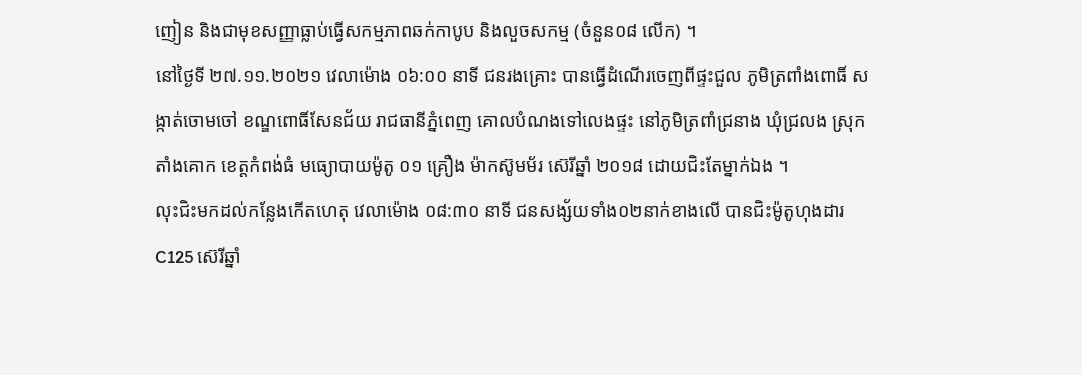ញៀន និងជាមុខសញ្ញាធ្លាប់ធ្វើសកម្មភាពឆក់កាបូប និងលួចសកម្ម (ចំនួន០៨ លើក) ។
នៅថ្ងៃទី ២៧.១១.២០២១ វេលាម៉ោង ០៦:០០ នាទី ជនរងគ្រោះ បានធ្វើដំណើរចេញពីផ្ទះជួល ភូមិត្រពាំងពោធិ៍ សង្កាត់ចោមចៅ ខណ្ឌពោធិ៍សែនជ័យ រាជធានីភ្នំពេញ គោលបំណងទៅលេងផ្ទះ នៅភូមិត្រពាំជ្រនាង ឃុំជ្រលង ស្រុកតាំងគោក ខេត្តកំពង់ធំ មធ្យោបាយម៉ូតូ ០១ គ្រឿង ម៉ាកស៊ូមម័រ ស៊េរីឆ្នាំ ២០១៨ ដោយជិះតែម្នាក់ឯង ។
លុះជិះមកដល់កន្លែងកើតហេតុ វេលាម៉ោង ០៨:៣០ នាទី ជនសង្ស័យទាំង០២នាក់ខាងលើ បានជិះម៉ូតូហុងដារ C125 ស៊េរីឆ្នាំ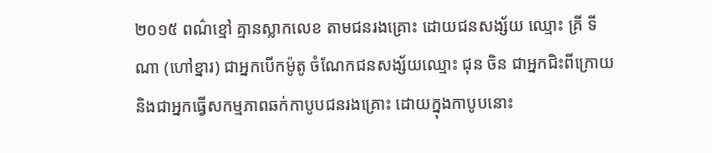២០១៥ ពណ៌ខ្មៅ គ្មានស្លាកលេខ តាមជនរងគ្រោះ ដោយជនសង្ស័យ ឈ្មោះ គ្រី ទីណា (ហៅខ្នារ) ជាអ្នកបើកម៉ូតូ ចំណែកជនសង្ស័យឈ្មោះ ជុន ចិន ជាអ្នកជិះពីក្រោយ និងជាអ្នកធ្វើសកម្មភាពឆក់កាបូបជនរងគ្រោះ ដោយក្នុងកាបូបនោះ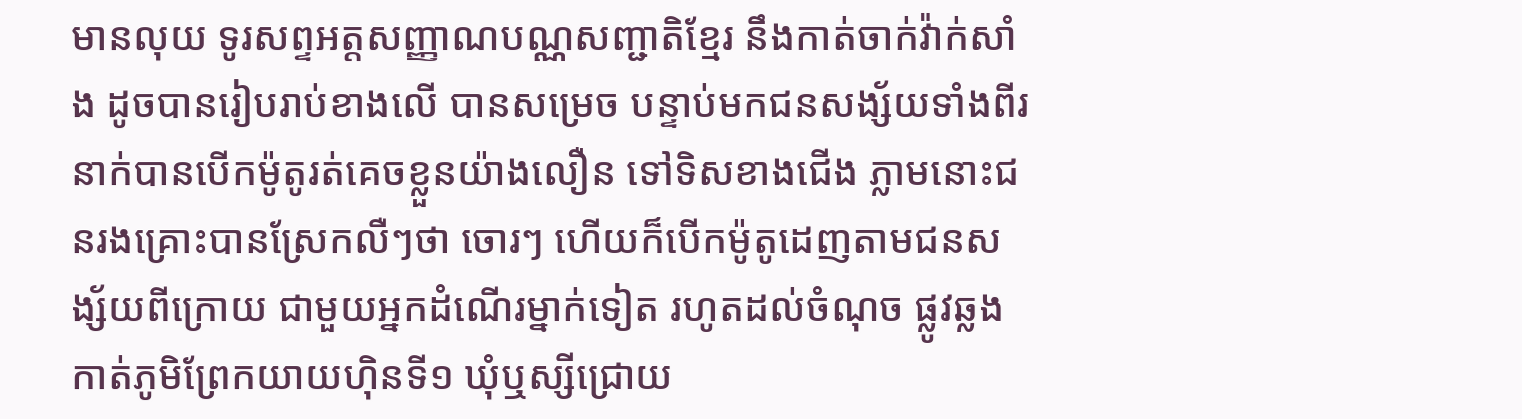មានលុយ ទូរសព្ទអត្តសញ្ញាណបណ្ណសញ្ជាតិខ្មែរ នឹងកាត់ចាក់វ៉ាក់សាំង ដូចបានរៀបរាប់ខាងលើ បានសម្រេច បន្ទាប់មកជនសង្ស័យទាំងពីរនាក់បានបើកម៉ូតូរត់គេចខ្លួនយ៉ាងលឿន ទៅទិសខាងជើង ភ្លាមនោះជនរងគ្រោះបានស្រែកលឺៗថា ចោរៗ ហើយក៏បើកម៉ូតូដេញតាមជនសង្ស័យពីក្រោយ ជាមួយអ្នកដំណើរម្នាក់ទៀត រហូតដល់ចំណុច ផ្លូវឆ្លងកាត់ភូមិព្រែកយាយហ៊ិនទី១ ឃុំឬស្សីជ្រោយ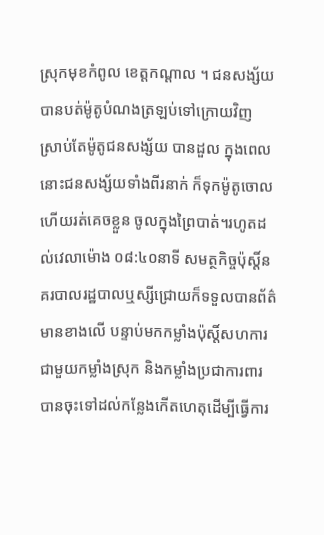ស្រុកមុខកំពូល ខេត្តកណ្ដាល ។ ជនសង្ស័យបានបត់ម៉ូតូបំណងត្រឡប់ទៅក្រោយវិញ ស្រាប់តែម៉ូតូជនសង្ស័យ បានដួល ក្នុងពេលនោះជនសង្ស័យទាំងពីរនាក់ ក៏ទុកម៉ូតូចោលហើយរត់គេចខ្លួន ចូលក្នុងព្រៃបាត់។រហូតដល់វេលាម៉ោង ០៨:៤០នាទី សមត្ថកិច្ចប៉ុស្តិ៍នគរបាលរដ្ឋបាលឬស្សីជ្រោយក៏ទទួលបានព័ត៌មានខាងលើ បន្ទាប់មកកម្លាំងប៉ុស្តិ៍សហការជាមួយកម្លាំងស្រុក និងកម្លាំងប្រជាការពារ បានចុះទៅដល់កន្លែងកើតហេតុដើម្បីធ្វើការ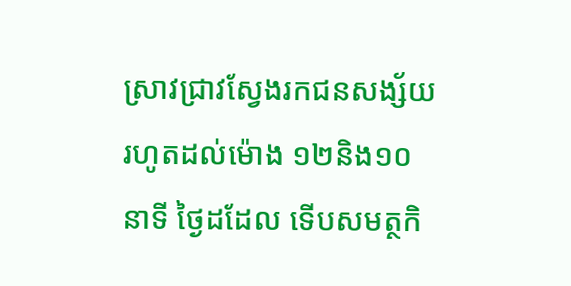ស្រាវជ្រាវស្វែងរកជនសង្ស័យ រហូតដល់ម៉ោង ១២និង១០ នាទី ថ្ងៃដដែល ទើបសមត្ថកិ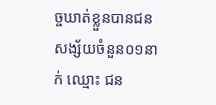ច្ចឃាត់ខ្លួនបានជនសង្ស័យចំនួន០១នាក់ ឈ្មោះ ជន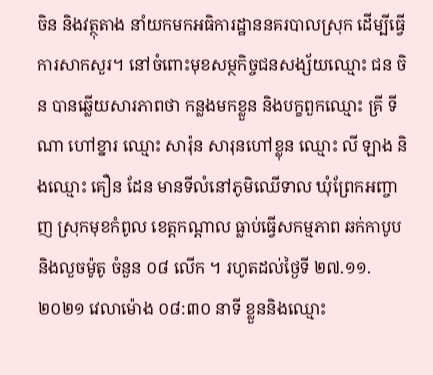ចិន និងវត្ថុតាង នាំយកមកអធិការដ្ឋាននគរបាលស្រុក ដើម្បីធ្វើការសាកសួរ។ នៅចំពោះមុខសម្ថកិច្ចជនសង្ស័យឈ្មោះ ជន ចិន បានឆ្លើយសារភាពថា កន្លងមកខ្លួន និងបក្ខពួកឈ្មោះ គ្រី ទីណា ហៅខ្នារ ឈ្មោះ សារ៉ុន សារុនហៅខ្លុន ឈ្មោះ លី ឡាង និងឈ្មោះ គឿន ដែន មានទីលំនៅភូមិឈើទាល ឃុំព្រែកអញ្ចាញ ស្រុកមុខកំពូល ខេត្តកណ្ដាល ធ្លាប់ធ្វើសកម្មភាព ឆក់កាបូប និងលួចម៉ូតូ ចំនួន ០៨ លើក ។ រហូតដល់ថ្ងៃទី ២៧.១១.២០២១ វេលាម៉ោង ០៨:៣០ នាទី ខ្លួននិងឈ្មោះ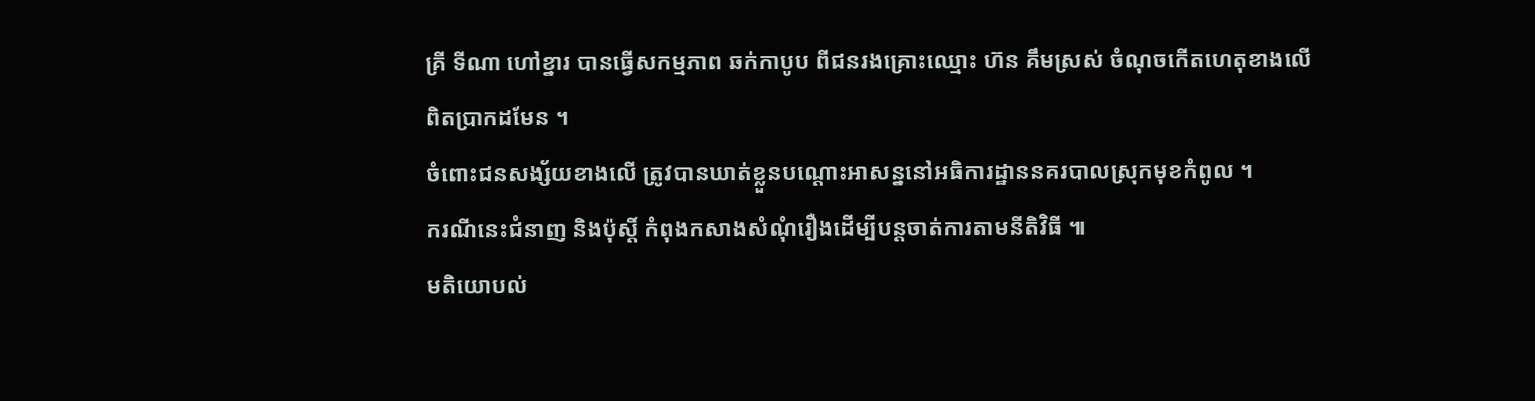គ្រី ទីណា ហៅខ្នារ បានធ្វើសកម្មភាព ឆក់កាបូប ពីជនរងគ្រោះឈ្មោះ ហ៊ន គឹមស្រស់ ចំណុចកើតហេតុខាងលើ ពិតប្រាកដមែន ។
ចំពោះជនសង្ស័យខាងលើ ត្រូវបានឃាត់ខ្លួនបណ្ដោះអាសន្ននៅអធិការដ្ឋាននគរបាលស្រុកមុខកំពូល ។
ករណីនេះជំនាញ និងប៉ុស្ដិ៍ កំពុងកសាងសំណុំរឿងដើម្បីបន្តចាត់ការតាមនីតិវិធី ៕
មតិយោបល់